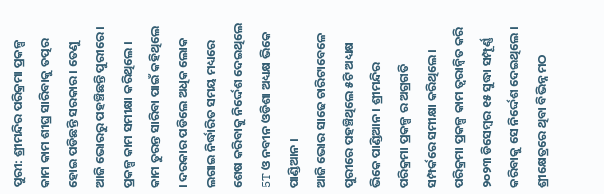ପୁରୀ: ଶ୍ରୀମନ୍ଦିର ପରିକ୍ରମା ପ୍ରକଳ୍ପ କାମ କାମ ଶୀଘ୍ର ସାରିବାକୁ ତତ୍ପର ହୋଇ ପଡିଛନ୍ତି ସରକାର । ତେଣୁ ଆଜି ଭୋରରୁ ପହଞ୍ଚିଛନ୍ତି ପୁରୀରେ । ପ୍ରକଳ୍ପ କାମ ସମୀକ୍ଷା କରିଥିଲେ । କାମ ତୁରନ୍ତ ସାରିବା ପାଇଁ କହିଥିଲେ । ଦରକାର ପଡିଲେ ଅଧିକ ଲୋକ ଲଗାଇ ନିର୍ଦ୍ଧାରିତ ସମୟ ମଧ୍ୟରେ ଶେଷ କରିବାକୁ ନିର୍ଦ୍ଦେଶ ଦେଇଥିଲେ 5T ଓ ନବୀନ ଓଡିଶା ଅଧ୍ୟକ୍ଷ ଭିକେ ପାଣ୍ଡିଆନ ।
ଆଜି ଭୋର ସାଢେ ଚାରିଟାବେଳେ ପୁରୀରେ ପହଞ୍ଚିଥିଲେ ୫ଟି ଅଧ୍ୟକ୍ଷ ଭିକେ ପାଣ୍ଡିଆନ । ଶ୍ରୀମନ୍ଦିର ପରିକ୍ରମା ପ୍ରକଳ୍ପ ର ଅଗ୍ରଗତି ସମ୍ପର୍କରେ ସମୀକ୍ଷା କରିଥିଲେ । ପରିକ୍ରମା ପ୍ରକଳ୍ପ କାମ ତ୍ଵରାନ୍ଵିତ କରି ୨୦୨୩ ଡିସେମ୍ବର ୧୫ ସୁଦ୍ଧା ସମ୍ପୂର୍ଣ୍ଣ କରିବାକୁ ସେ ନିର୍ଦ୍ଦେଶ ଦେଇଥିଲେ । ଶ୍ରୀକ୍ଷେତ୍ରରେ ଥିବା ବିଭିନ୍ନ ମଠ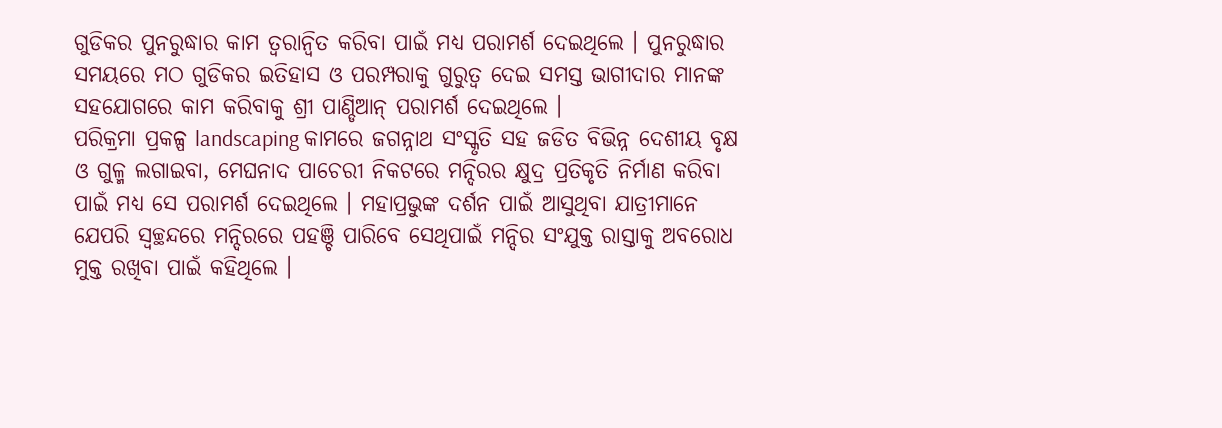ଗୁଡିକର ପୁନରୁଦ୍ଧାର କାମ ତ୍ୱରାନ୍ୱିତ କରିବା ପାଇଁ ମଧ୍ୟ ପରାମର୍ଶ ଦେଇଥିଲେ । ପୁନରୁଦ୍ଧାର ସମୟରେ ମଠ ଗୁଡିକର ଇତିହାସ ଓ ପରମ୍ପରାକୁ ଗୁରୁତ୍ଵ ଦେଇ ସମସ୍ତ ଭାଗୀଦାର ମାନଙ୍କ ସହଯୋଗରେ କାମ କରିବାକୁ ଶ୍ରୀ ପାଣ୍ଡିଆନ୍ ପରାମର୍ଶ ଦେଇଥିଲେ ।
ପରିକ୍ରମା ପ୍ରକଳ୍ପ landscaping କାମରେ ଜଗନ୍ନାଥ ସଂସ୍କୃତି ସହ ଜଡିତ ବିଭିନ୍ନ ଦେଶୀୟ ବୃକ୍ଷ ଓ ଗୁଳ୍ମ ଲଗାଇବା, ମେଘନାଦ ପାଚେରୀ ନିକଟରେ ମନ୍ଦିରର କ୍ଷୁଦ୍ର ପ୍ରତିକୃତି ନିର୍ମାଣ କରିବା ପାଇଁ ମଧ୍ଯ ସେ ପରାମର୍ଶ ଦେଇଥିଲେ । ମହାପ୍ରଭୁଙ୍କ ଦର୍ଶନ ପାଇଁ ଆସୁଥିବା ଯାତ୍ରୀମାନେ ଯେପରି ସ୍ବଚ୍ଛନ୍ଦରେ ମନ୍ଦିରରେ ପହଞ୍ଚି ପାରିବେ ସେଥିପାଇଁ ମନ୍ଦିର ସଂଯୁକ୍ତ ରାସ୍ତାକୁ ଅବରୋଧ ମୁକ୍ତ ରଖିବା ପାଇଁ କହିଥିଲେ ।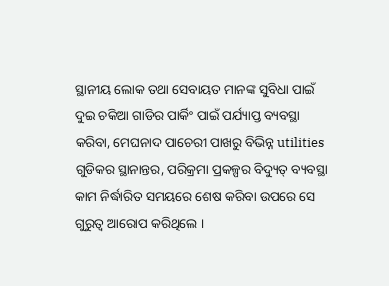ସ୍ଥାନୀୟ ଲୋକ ତଥା ସେବାୟତ ମାନଙ୍କ ସୁବିଧା ପାଇଁ ଦୁଇ ଚକିଆ ଗାଡିର ପାର୍କିଂ ପାଇଁ ପର୍ଯ୍ୟାପ୍ତ ବ୍ୟବସ୍ଥା କରିବା, ମେଘନାଦ ପାଚେରୀ ପାଖରୁ ବିଭିନ୍ନ utilities ଗୁଡିକର ସ୍ଥାନାନ୍ତର, ପରିକ୍ରମା ପ୍ରକଳ୍ପର ବିଦ୍ୟୁତ୍ ବ୍ୟବସ୍ଥା କାମ ନିର୍ଦ୍ଧାରିତ ସମୟରେ ଶେଷ କରିବା ଉପରେ ସେ ଗୁରୁତ୍ଵ ଆରୋପ କରିଥିଲେ ।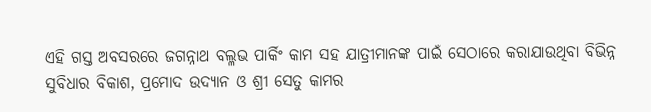ଏହି ଗସ୍ତ ଅବସରରେ ଜଗନ୍ନାଥ ବଲ୍ଳଭ ପାର୍କିଂ କାମ ସହ ଯାତ୍ରୀମାନଙ୍କ ପାଇଁ ସେଠାରେ କରାଯାଉଥିବା ବିଭିନ୍ନ ସୁବିଧାର ବିକାଶ, ପ୍ରମୋଦ ଉଦ୍ୟାନ ଓ ଶ୍ରୀ ସେତୁ କାମର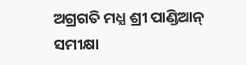ଅଗ୍ରଗତି ମଧ୍ଯ ଶ୍ରୀ ପାଣ୍ଡିଆନ୍ ସମୀକ୍ଷା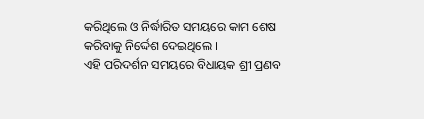କରିଥିଲେ ଓ ନିର୍ଦ୍ଧାରିତ ସମୟରେ କାମ ଶେଷ କରିବାକୁ ନିର୍ଦ୍ଦେଶ ଦେଇଥିଲେ ।
ଏହି ପରିଦର୍ଶନ ସମୟରେ ବିଧାୟକ ଶ୍ରୀ ପ୍ରଣବ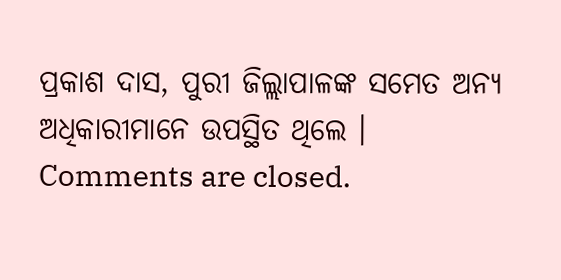ପ୍ରକାଶ ଦାସ, ପୁରୀ ଜିଲ୍ଲାପାଳଙ୍କ ସମେତ ଅନ୍ୟ ଅଧିକାରୀମାନେ ଉପସ୍ଥିତ ଥିଲେ ।
Comments are closed.